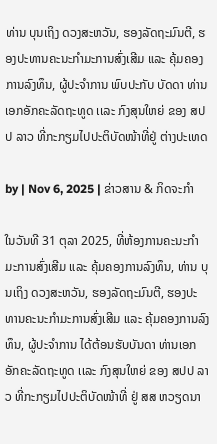ທ່ານ ບຸນເຖິງ ດວງສະຫວັນ, ຮອງລັດຖະມົນຕີ, ຮອງປະທານຄະນະກໍາມະການສົ່ງເສີມ ແລະ ຄຸ້ມຄອງການລົງທຶນ, ຜູ້ປະຈໍາການ ພົບປະກັບ ບັດດາ ທ່ານເອກອັກຄະລັດຖະທູດ ເເລະ ກົງສຸນໃຫຍ່ ຂອງ ສປປ ລາວ ທີ່ກະກຽມໄປປະຕິບັດໜ້າທີ່ຢູ່ ຕ່າງປະເທດ

by | Nov 6, 2025 | ຂ່າວສານ & ກິດຈະກຳ

ໃນວັນທີ 31 ຕຸລາ 2025, ທີ່ຫ້ອງການຄະນະກໍາມະການສົ່ງເສີມ ແລະ ຄຸ້ມຄອງການລົງທຶນ, ທ່ານ ບຸນເຖິງ ດວງສະຫວັນ, ຮອງລັດຖະມົນຕີ, ຮອງປະທານຄະນະກໍາມະການສົ່ງເສີມ ແລະ ຄຸ້ມຄອງການລົງທຶນ, ຜູ້ປະຈໍາການ ໄດ້ຕ້ອນຮັບບັນດາ ທ່ານເອກອັກຄະລັດຖະທູດ ເເລະ ກົງສຸນໃຫຍ່ ຂອງ ສປປ ລາວ ທີ່ກະກຽມໄປປະຕິບັດໜ້າທີ່ ຢູ່ ສສ ຫວຽດນາ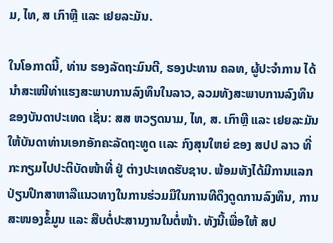ມ, ໄທ, ສ ເກົາຫຼີ ແລະ ເຢຍລະມັນ.

ໃນໂອກາດນີ້, ທ່ານ ຮອງລັດຖະມົນຕີ, ຮອງປະທານ ຄລທ, ຜູ້ປະຈໍາການ ໄດ້ນໍາສະເໜີທ່າແຮງສະພາບການລົງທຶນໃນລາວ, ລວມທັງສະພາບການລົງທຶນ ຂອງບັນດາປະເທດ ເຊັ່ນ: ສສ ຫວຽດນາມ, ໄທ, ສ. ເກົາຫຼີ ແລະ ເຢຍລະມັນ ໃຫ້ບັນດາທ່ານເອກອັກຄະລັດຖະທູດ ເເລະ ກົງສຸນໃຫຍ່ ຂອງ ສປປ ລາວ ທີ່ກະກຽມໄປປະຕິບັດໜ້າທີ່ ຢູ່ ຕ່າງປະເທດຮັບຊາບ. ພ້ອມທັງໄດ້ມີການແລກປ່ຽນປຶກສາຫາລືແນວທາງໃນການຮ່ວມມືໃນການທີດຶງດູດການລົງທຶນ, ການສະໜອງຂໍ້ມູນ ແລະ ສືບຕໍ່ປະສານງານໃນຕໍ່ໜ້າ. ທັງນີ້ເພື່ອໃຫ້ ສປ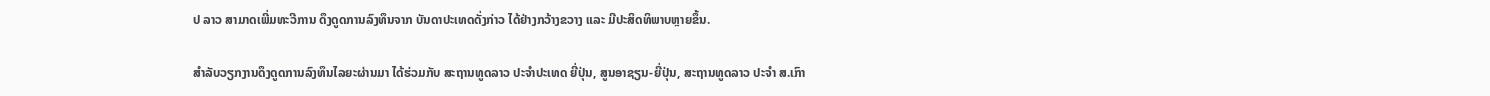ປ ລາວ ສາມາດເພີ່ມທະວີການ ດຶງດູດການລົງທຶນຈາກ ບັນດາປະເທດດັ່ງກ່າວ ໄດ້ຢ່າງກວ້າງຂວາງ ແລະ ມີປະສິດທິພາບຫຼາຍຂຶ້ນ.

ສຳລັບວຽກງານດຶງດູດການລົງທຶນໄລຍະຜ່ານມາ ໄດ້ຮ່ວມກັບ ສະຖານທູດລາວ ປະຈໍາປະເທດ ຍີ່ປຸ່ນ, ສູນອາຊຽນ-ຍີ່ປຸ່ນ, ສະຖານທູດລາວ ປະຈໍາ ສ.ເກົາ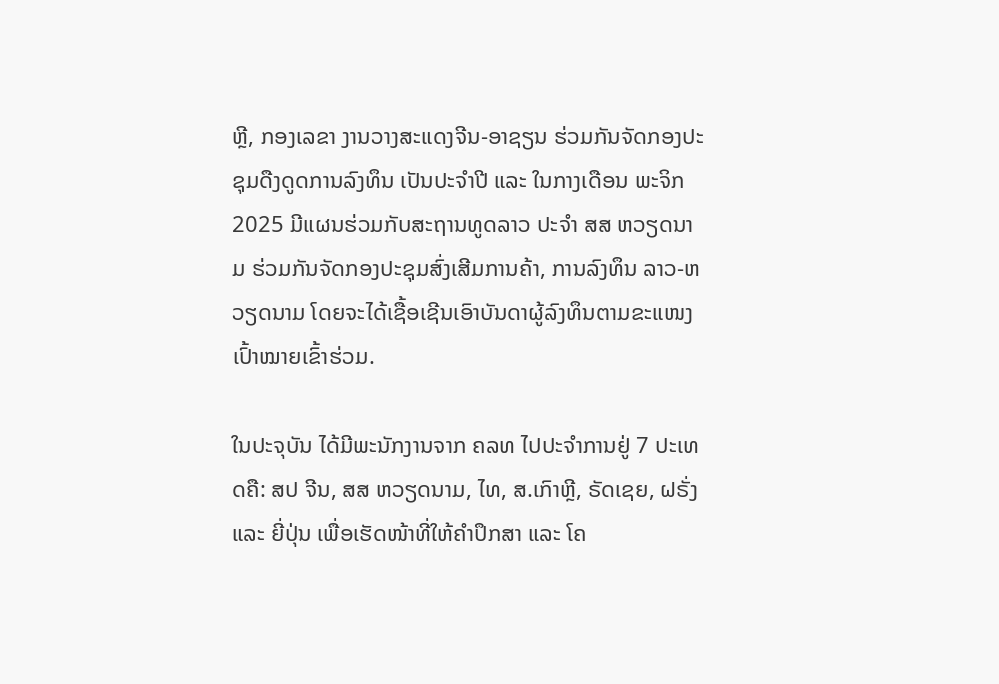ຫຼີ, ກອງເລຂາ ງານວາງສະແດງຈີນ-ອາຊຽນ ຮ່ວມກັນຈັດກອງປະຊຸມດືງດູດການລົງທຶນ ເປັນປະຈໍາປີ ແລະ ໃນກາງເດືອນ ພະຈິກ 2025 ມີແຜນຮ່ວມກັບສະຖານທູດລາວ ປະຈໍາ ສສ ຫວຽດນາມ ຮ່ວມກັນຈັດກອງປະຊຸມສົ່ງເສີມການຄ້າ, ການລົງທຶນ ລາວ-ຫວຽດນາມ ໂດຍຈະໄດ້ເຊື້ອເຊີນເອົາບັນດາຜູ້ລົງທຶນຕາມຂະແໜງເປົ້າໝາຍເຂົ້າຮ່ວມ.

ໃນປະຈຸບັນ ໄດ້ມີພະນັກງານຈາກ ຄລທ ໄປປະຈໍາການຢູ່ 7 ປະເທດຄື: ສປ ຈີນ, ສສ ຫວຽດນາມ, ໄທ, ສ.ເກົາຫຼີ, ຣັດເຊຍ, ຝຣັ່ງ ແລະ ຍີ່ປຸ່ນ ເພື່ອເຮັດໜ້າທີ່ໃຫ້ຄໍາປຶກສາ ແລະ ໂຄ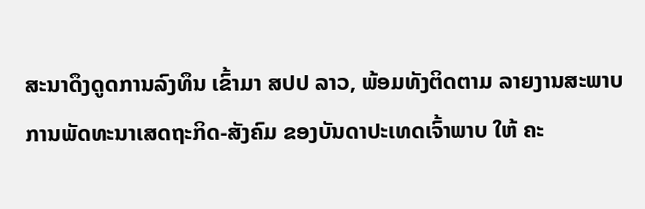ສະນາດຶງດູດການລົງທຶນ ເຂົ້າມາ ສປປ ລາວ, ພ້ອມທັງຕິດຕາມ ລາຍງານສະພາບ ການພັດທະນາເສດຖະກິດ-ສັງຄົມ ຂອງບັນດາປະເທດເຈົ້າພາບ ໃຫ້ ຄະ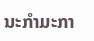ນະກຳມະກາ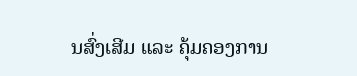ນສົ່ງເສີມ ແລະ ຄຸ້ມຄອງການ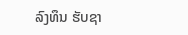ລົງທຶນ ຮັບຊາ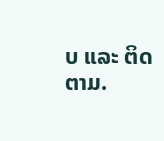ບ ແລະ ຕິດຕາມ.